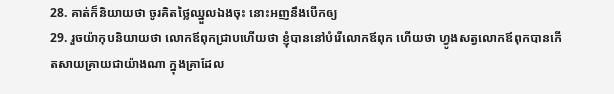28. គាត់ក៏និយាយថា ចូរគិតថ្លៃឈ្នួលឯងចុះ នោះអញនឹងបើកឲ្យ
29. រួចយ៉ាកុបនិយាយថា លោកឪពុកជ្រាបហើយថា ខ្ញុំបាននៅបំរើលោកឪពុក ហើយថា ហ្វូងសត្វលោកឪពុកបានកើតសាយគ្រាយជាយ៉ាងណា ក្នុងគ្រាដែល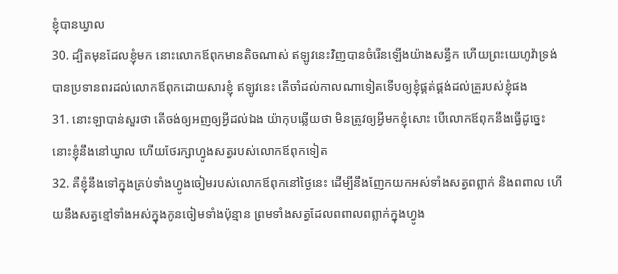ខ្ញុំបានឃ្វាល
30. ដ្បិតមុនដែលខ្ញុំមក នោះលោកឪពុកមានតិចណាស់ ឥឡូវនេះវិញបានចំរើនឡើងយ៉ាងសន្ធឹក ហើយព្រះយេហូវ៉ាទ្រង់បានប្រទានពរដល់លោកឪពុកដោយសារខ្ញុំ ឥឡូវនេះ តើចាំដល់កាលណាទៀតទើបឲ្យខ្ញុំផ្គត់ផ្គង់ដល់គ្រួរបស់ខ្ញុំផង
31. នោះឡាបាន់សួរថា តើចង់ឲ្យអញឲ្យអ្វីដល់ឯង យ៉ាកុបឆ្លើយថា មិនត្រូវឲ្យអ្វីមកខ្ញុំសោះ បើលោកឪពុកនឹងធ្វើដូច្នេះ នោះខ្ញុំនឹងនៅឃ្វាល ហើយថែរក្សាហ្វូងសត្វរបស់លោកឪពុកទៀត
32. គឺខ្ញុំនឹងទៅក្នុងគ្រប់ទាំងហ្វូងចៀមរបស់លោកឪពុកនៅថ្ងៃនេះ ដើម្បីនឹងញែកយកអស់ទាំងសត្វពព្លាក់ និងពពាល ហើយនឹងសត្វខ្មៅទាំងអស់ក្នុងកូនចៀមទាំងប៉ុន្មាន ព្រមទាំងសត្វដែលពពាលពព្លាក់ក្នុងហ្វូង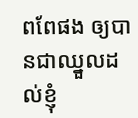ពពែផង ឲ្យបានជាឈ្នួលដល់ខ្ញុំ